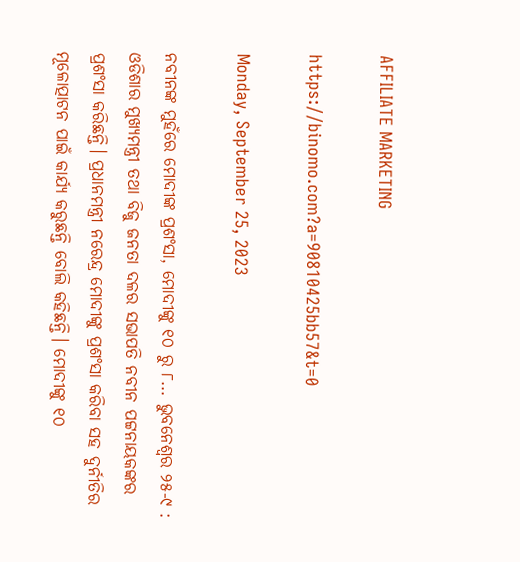AFFILIATE MARKETING

https://binomo.com?a=90810425bb57&t=0

Monday, September 25, 2023

ନବୀନଙ୍କ ମୁହଁରେ ମୋଦୀଙ୍କ ପ୍ରଶଂସା, ମୋଦୀଙ୍କୁ ୧୦ ରୁ ୮... ଭୁବନେଶ୍ଵର ୨୫-୯ : ଓଡିଶାର ମୁଖ୍ୟମନ୍ତ୍ରୀ ତଥା ବିଜୁ ଜନତା ଦଳର ସଭାପତି ନବୀନ ପଟ୍ଟନାୟକଙ୍କର ପ୍ରଶଂସା କରିଛନ୍ତି। ପ୍ରଧାନମନ୍ତ୍ରୀ ନରେନ୍ଦ୍ର ମୋଦୀଙ୍କୁ ପ୍ରଶଂସା କରିବା ସହ ଦୁର୍ନୀତିର ମୂଳୋତ୍ପାଟନ ପାଇଁ କାର୍ଯ୍ୟ କରୁଛନ୍ତି ବୋଲି କହିଛନ୍ତି। ମୋଦୀଙ୍କୁ ୧୦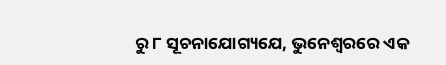ରୁ ୮ ସୂଚନାଯୋଗ୍ୟଯେ, ଭୁନେଶ୍ୱରରେ ଏକ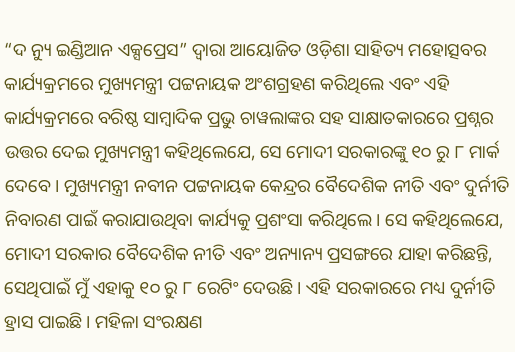“ଦ ନ୍ୟୁ ଇଣ୍ଡିଆନ ଏକ୍ସପ୍ରେସ” ଦ୍ୱାରା ଆୟୋଜିତ ଓଡ଼ିଶା ସାହିତ୍ୟ ମହୋତ୍ସବର କାର୍ଯ୍ୟକ୍ରମରେ ମୁଖ୍ୟମନ୍ତ୍ରୀ ପଟ୍ଟନାୟକ ଅଂଶଗ୍ରହଣ କରିଥିଲେ ଏବଂ ଏହି କାର୍ଯ୍ୟକ୍ରମରେ ବରିଷ୍ଠ ସାମ୍ୱାଦିକ ପ୍ରଭୁ ଚାୱଲାଙ୍କର ସହ ସାକ୍ଷାତକାରରେ ପ୍ରଶ୍ନର ଉତ୍ତର ଦେଇ ମୁଖ୍ୟମନ୍ତ୍ରୀ କହିଥିଲେଯେ, ସେ ମୋଦୀ ସରକାରଙ୍କୁ ୧୦ ରୁ ୮ ମାର୍କ ଦେବେ। ମୁଖ୍ୟମନ୍ତ୍ରୀ ନବୀନ ପଟ୍ଟନାୟକ କେନ୍ଦ୍ରର ବୈଦେଶିକ ନୀତି ଏବଂ ଦୁର୍ନୀତି ନିବାରଣ ପାଇଁ କରାଯାଉଥିବା କାର୍ଯ୍ୟକୁ ପ୍ରଶଂସା କରିଥିଲେ। ସେ କହିଥିଲେଯେ, ମୋଦୀ ସରକାର ବୈଦେଶିକ ନୀତି ଏବଂ ଅନ୍ୟାନ୍ୟ ପ୍ରସଙ୍ଗରେ ଯାହା କରିଛନ୍ତି, ସେଥିପାଇଁ ମୁଁ ଏହାକୁ ୧୦ ରୁ ୮ ରେଟିଂ ଦେଉଛି। ଏହି ସରକାରରେ ମଧ୍ୟ ଦୁର୍ନୀତି ହ୍ରାସ ପାଇଛି। ମହିଳା ସଂରକ୍ଷଣ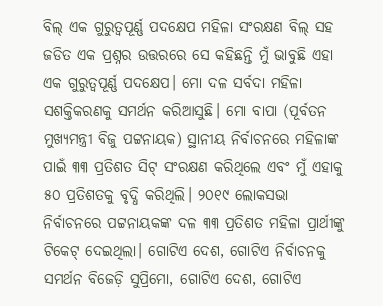ବିଲ୍ ଏକ ଗୁରୁତ୍ୱପୂର୍ଣ୍ଣ ପଦକ୍ଷେପ ମହିଳା ସଂରକ୍ଷଣ ବିଲ୍ ସହ ଜଡିତ ଏକ ପ୍ରଶ୍ନର ଉତ୍ତରରେ ସେ କହିଛନ୍ତି ମୁଁ ଭାବୁଛି ଏହା ଏକ ଗୁରୁତ୍ୱପୂର୍ଣ୍ଣ ପଦକ୍ଷେପ। ମୋ ଦଳ ସର୍ବଦା ମହିଳା ସଶକ୍ତିକରଣକୁ ସମର୍ଥନ କରିଆସୁଛି। ମୋ ବାପା (ପୂର୍ବତନ ମୁଖ୍ୟମନ୍ତ୍ରୀ ବିଜୁ ପଟ୍ଟନାୟକ) ସ୍ଥାନୀୟ ନିର୍ବାଚନରେ ମହିଳାଙ୍କ ପାଇଁ ୩୩ ପ୍ରତିଶତ ସିଟ୍ ସଂରକ୍ଷଣ କରିଥିଲେ ଏବଂ ମୁଁ ଏହାକୁ ୫୦ ପ୍ରତିଶତକୁ ବୃଦ୍ଧି କରିଥିଲି। ୨୦୧୯ ଲୋକସଭା ନିର୍ବାଚନରେ ପଟ୍ଟନାୟକଙ୍କ ଦଳ ୩୩ ପ୍ରତିଶତ ମହିଳା ପ୍ରାର୍ଥୀଙ୍କୁ ଟିକେଟ୍ ଦେଇଥିଲା। ଗୋଟିଏ ଦେଶ, ଗୋଟିଏ ନିର୍ବାଚନକୁ ସମର୍ଥନ ବିଜେଡ଼ି ସୁପ୍ରିମୋ, ଗୋଟିଏ ଦେଶ, ଗୋଟିଏ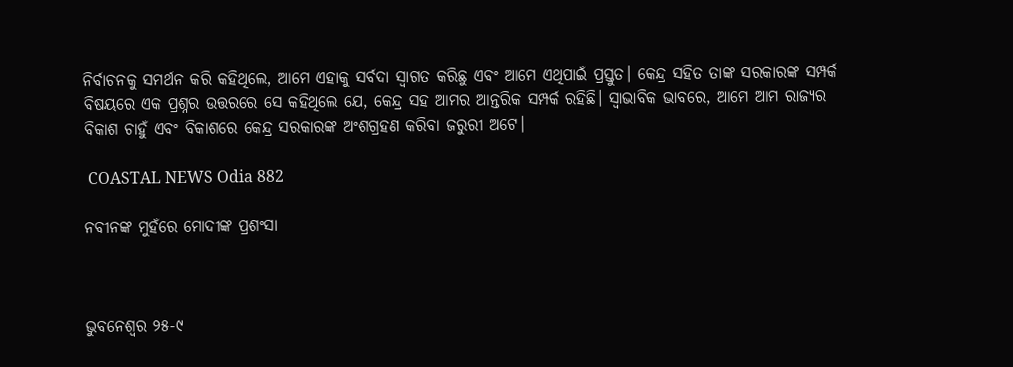ନିର୍ବାଚନକୁ ସମର୍ଥନ କରି କହିଥିଲେ, ଆମେ ଏହାକୁ ସର୍ବଦା ସ୍ୱାଗତ କରିଛୁ ଏବଂ ଆମେ ଏଥିପାଇଁ ପ୍ରସ୍ତୁତ। କେନ୍ଦ୍ର ସହିତ ତାଙ୍କ ସରକାରଙ୍କ ସମ୍ପର୍କ ବିଷୟରେ ଏକ ପ୍ରଶ୍ନର ଉତ୍ତରରେ ସେ କହିଥିଲେ ଯେ, କେନ୍ଦ୍ର ସହ ଆମର ଆନ୍ତରିକ ସମ୍ପର୍କ ରହିଛି। ସ୍ୱାଭାବିକ ଭାବରେ, ଆମେ ଆମ ରାଜ୍ୟର ବିକାଶ ଚାହୁଁ ଏବଂ ବିକାଶରେ କେନ୍ଦ୍ର ସରକାରଙ୍କ ଅଂଶଗ୍ରହଣ କରିବା ଜରୁରୀ ଅଟେ।

 COASTAL NEWS Odia 882

ନବୀନଙ୍କ ମୁହଁରେ ମୋଦୀଙ୍କ ପ୍ରଶଂସା



ଭୁବନେଶ୍ଵର ୨୫-୯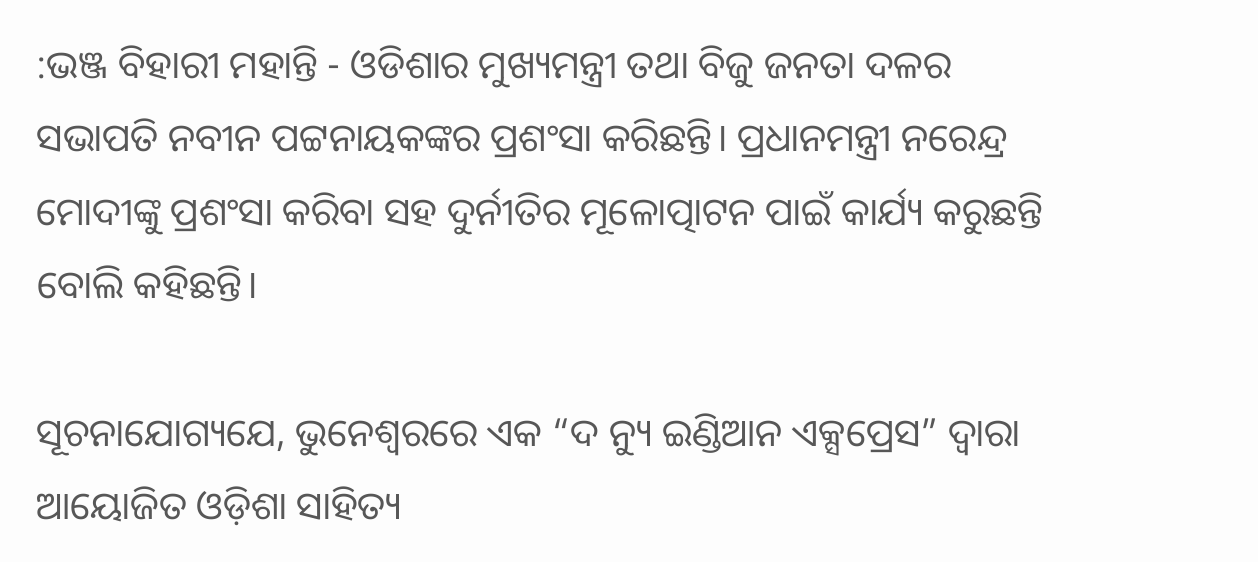:ଭଞ୍ଜ ବିହାରୀ ମହାନ୍ତି - ଓଡିଶାର ମୁଖ୍ୟମନ୍ତ୍ରୀ ତଥା ବିଜୁ ଜନତା ଦଳର ସଭାପତି ନବୀନ ପଟ୍ଟନାୟକଙ୍କର ପ୍ରଶଂସା କରିଛନ୍ତି। ପ୍ରଧାନମନ୍ତ୍ରୀ ନରେନ୍ଦ୍ର ମୋଦୀଙ୍କୁ ପ୍ରଶଂସା କରିବା ସହ ଦୁର୍ନୀତିର ମୂଳୋତ୍ପାଟନ ପାଇଁ କାର୍ଯ୍ୟ କରୁଛନ୍ତି ବୋଲି କହିଛନ୍ତି।

ସୂଚନାଯୋଗ୍ୟଯେ, ଭୁନେଶ୍ୱରରେ ଏକ “ଦ ନ୍ୟୁ ଇଣ୍ଡିଆନ ଏକ୍ସପ୍ରେସ” ଦ୍ୱାରା ଆୟୋଜିତ ଓଡ଼ିଶା ସାହିତ୍ୟ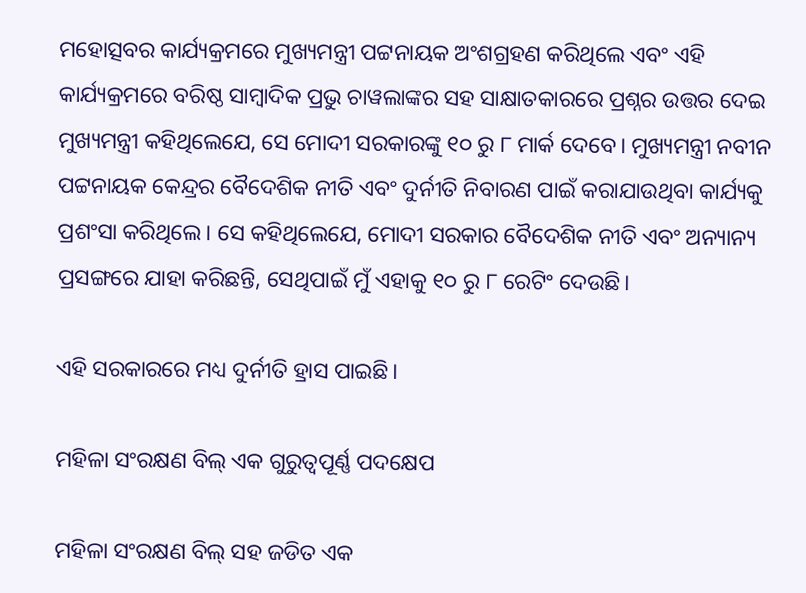ମହୋତ୍ସବର କାର୍ଯ୍ୟକ୍ରମରେ ମୁଖ୍ୟମନ୍ତ୍ରୀ ପଟ୍ଟନାୟକ ଅଂଶଗ୍ରହଣ କରିଥିଲେ ଏବଂ ଏହି କାର୍ଯ୍ୟକ୍ରମରେ ବରିଷ୍ଠ ସାମ୍ୱାଦିକ ପ୍ରଭୁ ଚାୱଲାଙ୍କର ସହ ସାକ୍ଷାତକାରରେ ପ୍ରଶ୍ନର ଉତ୍ତର ଦେଇ ମୁଖ୍ୟମନ୍ତ୍ରୀ କହିଥିଲେଯେ, ସେ ମୋଦୀ ସରକାରଙ୍କୁ ୧୦ ରୁ ୮ ମାର୍କ ଦେବେ। ମୁଖ୍ୟମନ୍ତ୍ରୀ ନବୀନ ପଟ୍ଟନାୟକ କେନ୍ଦ୍ରର ବୈଦେଶିକ ନୀତି ଏବଂ ଦୁର୍ନୀତି ନିବାରଣ ପାଇଁ କରାଯାଉଥିବା କାର୍ଯ୍ୟକୁ ପ୍ରଶଂସା କରିଥିଲେ। ସେ କହିଥିଲେଯେ, ମୋଦୀ ସରକାର ବୈଦେଶିକ ନୀତି ଏବଂ ଅନ୍ୟାନ୍ୟ ପ୍ରସଙ୍ଗରେ ଯାହା କରିଛନ୍ତି, ସେଥିପାଇଁ ମୁଁ ଏହାକୁ ୧୦ ରୁ ୮ ରେଟିଂ ଦେଉଛି।

ଏହି ସରକାରରେ ମଧ୍ୟ ଦୁର୍ନୀତି ହ୍ରାସ ପାଇଛି।

ମହିଳା ସଂରକ୍ଷଣ ବିଲ୍ ଏକ ଗୁରୁତ୍ୱପୂର୍ଣ୍ଣ ପଦକ୍ଷେପ

ମହିଳା ସଂରକ୍ଷଣ ବିଲ୍ ସହ ଜଡିତ ଏକ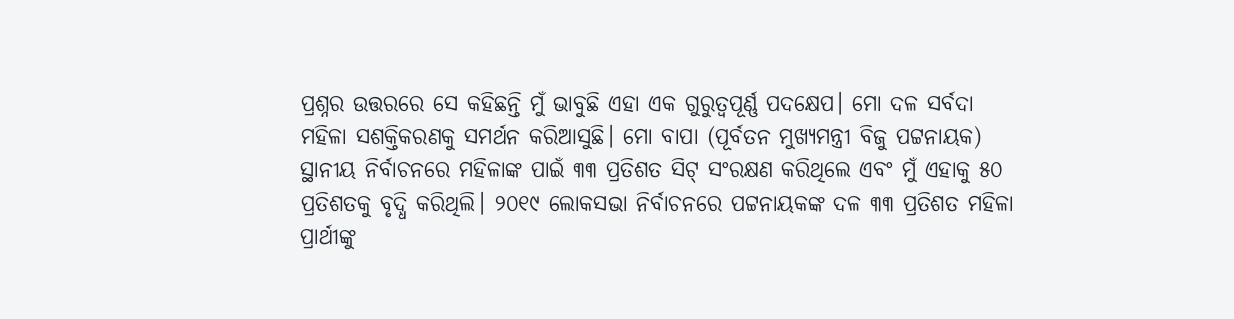ପ୍ରଶ୍ନର ଉତ୍ତରରେ ସେ କହିଛନ୍ତି ମୁଁ ଭାବୁଛି ଏହା ଏକ ଗୁରୁତ୍ୱପୂର୍ଣ୍ଣ ପଦକ୍ଷେପ। ମୋ ଦଳ ସର୍ବଦା ମହିଳା ସଶକ୍ତିକରଣକୁ ସମର୍ଥନ କରିଆସୁଛି। ମୋ ବାପା (ପୂର୍ବତନ ମୁଖ୍ୟମନ୍ତ୍ରୀ ବିଜୁ ପଟ୍ଟନାୟକ) ସ୍ଥାନୀୟ ନିର୍ବାଚନରେ ମହିଳାଙ୍କ ପାଇଁ ୩୩ ପ୍ରତିଶତ ସିଟ୍ ସଂରକ୍ଷଣ କରିଥିଲେ ଏବଂ ମୁଁ ଏହାକୁ ୫୦ ପ୍ରତିଶତକୁ ବୃଦ୍ଧି କରିଥିଲି। ୨୦୧୯ ଲୋକସଭା ନିର୍ବାଚନରେ ପଟ୍ଟନାୟକଙ୍କ ଦଳ ୩୩ ପ୍ରତିଶତ ମହିଳା ପ୍ରାର୍ଥୀଙ୍କୁ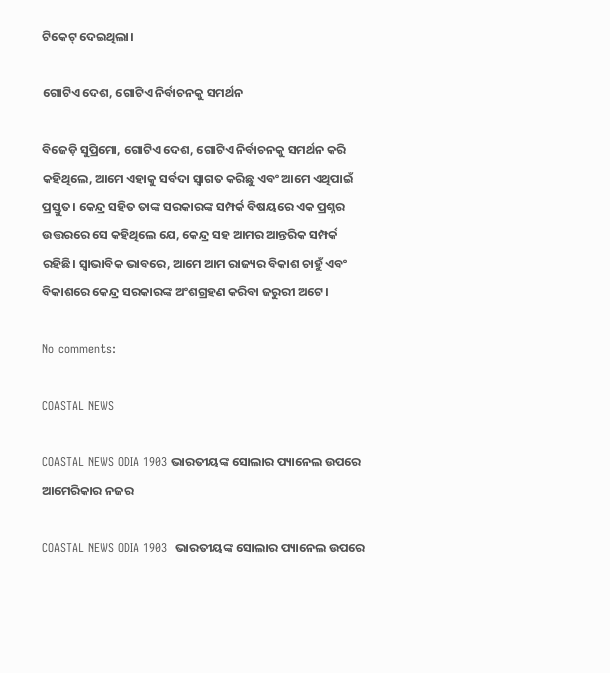ଟିକେଟ୍ ଦେଇଥିଲା।

ଗୋଟିଏ ଦେଶ, ଗୋଟିଏ ନିର୍ବାଚନକୁ ସମର୍ଥନ

ବିଜେଡ଼ି ସୁପ୍ରିମୋ, ଗୋଟିଏ ଦେଶ, ଗୋଟିଏ ନିର୍ବାଚନକୁ ସମର୍ଥନ କରି କହିଥିଲେ, ଆମେ ଏହାକୁ ସର୍ବଦା ସ୍ୱାଗତ କରିଛୁ ଏବଂ ଆମେ ଏଥିପାଇଁ ପ୍ରସ୍ତୁତ। କେନ୍ଦ୍ର ସହିତ ତାଙ୍କ ସରକାରଙ୍କ ସମ୍ପର୍କ ବିଷୟରେ ଏକ ପ୍ରଶ୍ନର ଉତ୍ତରରେ ସେ କହିଥିଲେ ଯେ, କେନ୍ଦ୍ର ସହ ଆମର ଆନ୍ତରିକ ସମ୍ପର୍କ ରହିଛି। ସ୍ୱାଭାବିକ ଭାବରେ, ଆମେ ଆମ ରାଜ୍ୟର ବିକାଶ ଚାହୁଁ ଏବଂ ବିକାଶରେ କେନ୍ଦ୍ର ସରକାରଙ୍କ ଅଂଶଗ୍ରହଣ କରିବା ଜରୁରୀ ଅଟେ।

No comments:

COASTAL NEWS

COASTAL NEWS ODIA 1903 ଭାରତୀୟଙ୍କ ସୋଲାର ପ୍ୟାନେଲ ଉପରେ ଆମେରିକାର ନଜର

COASTAL NEWS ODIA 1903  ଭାରତୀୟଙ୍କ ସୋଲାର ପ୍ୟାନେଲ ଉପରେ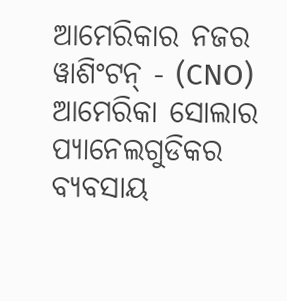ଆମେରିକାର ନଜର ୱାଶିଂଟନ୍ - (CNO) ଆମେରିକା ସୋଲାର ପ୍ୟାନେଲଗୁଡିକର ବ୍ୟବସାୟ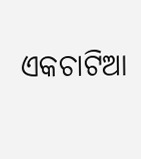ଏକଚାଟିଆ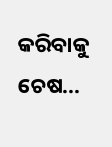କରିବାକୁ ଚେଷ...